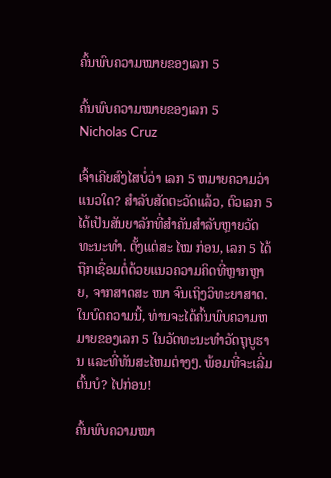ຄົ້ນພົບຄວາມໝາຍຂອງເລກ 5

ຄົ້ນພົບຄວາມໝາຍຂອງເລກ 5
Nicholas Cruz

ເຈົ້າເຄີຍສົງໄສບໍ່ວ່າ ເລກ 5 ຫມາຍຄວາມວ່າແນວໃດ? ສໍາລັບສັດຕະວັດແລ້ວ, ຕົວເລກ 5 ໄດ້ເປັນສັນຍາລັກທີ່ສໍາຄັນສໍາລັບຫຼາຍວັດທະນະທໍາ. ຕັ້ງແຕ່ສະ ໄໝ ກ່ອນ, ເລກ 5 ໄດ້ຖືກເຊື່ອມຕໍ່ດ້ວຍແນວຄວາມຄິດທີ່ຫຼາກຫຼາຍ, ຈາກສາດສະ ໜາ ຈົນເຖິງວິທະຍາສາດ. ໃນບົດຄວາມນີ້, ທ່ານຈະໄດ້ຄົ້ນພົບຄວາມຫມາຍຂອງເລກ 5 ໃນວັດທະນະທໍາວັດຖຸບູຮານ ແລະທີ່ທັນສະໄຫມຕ່າງໆ. ພ້ອມທີ່ຈະເລີ່ມຕົ້ນບໍ? ໄປກ່ອນ!

ຄົ້ນພົບຄວາມໝາ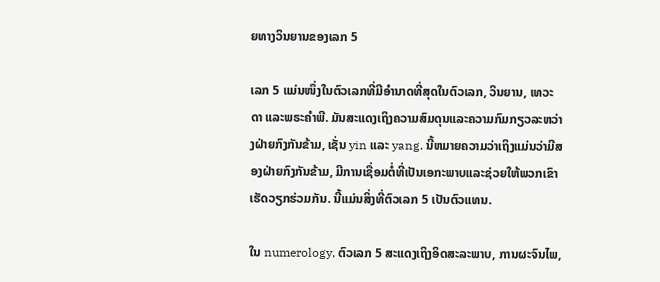ຍທາງວິນຍານຂອງເລກ 5

ເລກ 5 ແມ່ນໜຶ່ງໃນຕົວເລກທີ່ມີອໍານາດທີ່ສຸດໃນຕົວເລກ, ວິນຍານ, ເທວະດາ ແລະພຣະຄໍາພີ. ມັນສະແດງເຖິງຄວາມສົມດຸນແລະຄວາມກົມກຽວລະຫວ່າງຝ່າຍກົງກັນຂ້າມ, ເຊັ່ນ yin ແລະ yang. ນີ້ຫມາຍຄວາມວ່າເຖິງແມ່ນວ່າມີສອງຝ່າຍກົງກັນຂ້າມ, ມີການເຊື່ອມຕໍ່ທີ່ເປັນເອກະພາບແລະຊ່ວຍໃຫ້ພວກເຂົາເຮັດວຽກຮ່ວມກັນ. ນີ້ແມ່ນສິ່ງທີ່ຕົວເລກ 5 ເປັນຕົວແທນ.

ໃນ numerology, ຕົວເລກ 5 ສະແດງເຖິງອິດສະລະພາບ, ການຜະຈົນໄພ,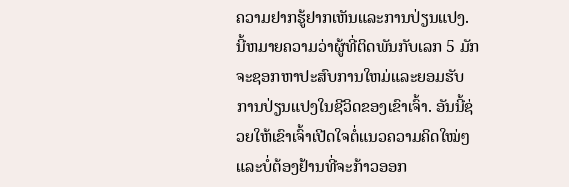ຄວາມຢາກຮູ້ຢາກເຫັນແລະການປ່ຽນແປງ. ນີ້ຫມາຍຄວາມວ່າຜູ້ທີ່ຕິດພັນກັບເລກ 5 ມັກຈະຊອກຫາປະສົບການໃຫມ່ແລະຍອມຮັບການປ່ຽນແປງໃນຊີວິດຂອງເຂົາເຈົ້າ. ອັນນີ້ຊ່ວຍໃຫ້ເຂົາເຈົ້າເປີດໃຈຕໍ່ແນວຄວາມຄິດໃໝ່ໆ ແລະບໍ່ຕ້ອງຢ້ານທີ່ຈະກ້າວອອກ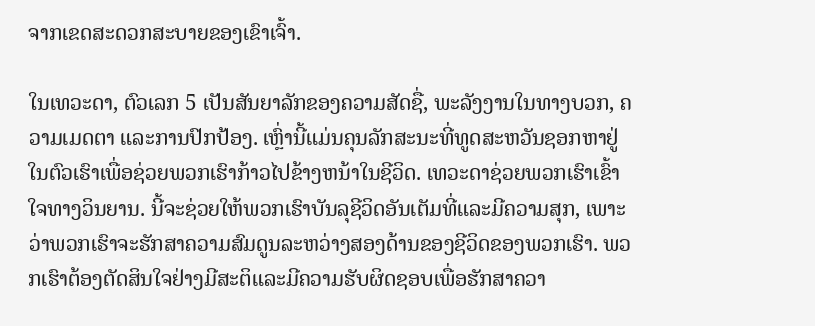ຈາກເຂດສະດວກສະບາຍຂອງເຂົາເຈົ້າ.

ໃນເທວະດາ, ຕົວເລກ 5 ເປັນສັນຍາລັກຂອງຄວາມສັດຊື່, ພະລັງງານໃນທາງບວກ, ຄວາມເມດຕາ ແລະການປົກປ້ອງ. ເຫຼົ່ານີ້ແມ່ນຄຸນລັກສະນະທີ່ທູດສະຫວັນຊອກຫາຢູ່ໃນຕົວເຮົາເພື່ອຊ່ວຍພວກເຮົາກ້າວໄປຂ້າງຫນ້າໃນຊີວິດ. ເທວະດາຊ່ວຍພວກເຮົາເຂົ້າໃຈທາງວິນຍານ. ນີ້ຈະຊ່ວຍໃຫ້ພວກເຮົາບັນລຸຊີວິດອັນເຕັມທີ່ແລະມີຄວາມສຸກ, ເພາະວ່າພວກເຮົາຈະຮັກສາຄວາມສົມດູນລະຫວ່າງສອງດ້ານຂອງຊີວິດຂອງພວກເຮົາ. ພວກເຮົາຕ້ອງຕັດສິນໃຈຢ່າງມີສະຕິແລະມີຄວາມຮັບຜິດຊອບເພື່ອຮັກສາຄວາ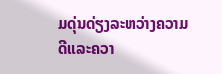ມດຸ່ນດ່ຽງລະຫວ່າງຄວາມດີແລະຄວາ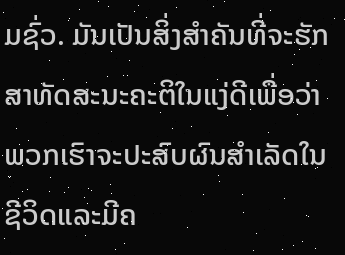ມຊົ່ວ. ມັນເປັນສິ່ງສໍາຄັນທີ່ຈະຮັກສາທັດສະນະຄະຕິໃນແງ່ດີເພື່ອວ່າພວກເຮົາຈະປະສົບຜົນສໍາເລັດໃນຊີວິດແລະມີຄ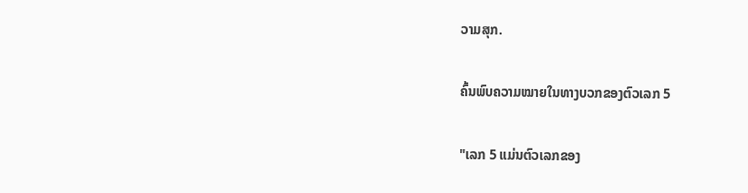ວາມສຸກ.

ຄົ້ນພົບຄວາມໝາຍໃນທາງບວກຂອງຕົວເລກ 5

"ເລກ 5 ແມ່ນຕົວເລກຂອງ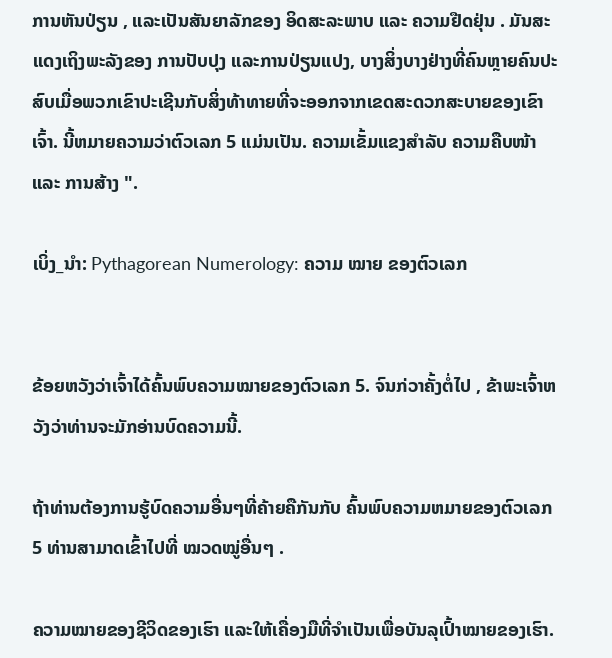ການຫັນປ່ຽນ , ແລະເປັນສັນຍາລັກຂອງ ອິດສະລະພາບ ແລະ ຄວາມຢືດຢຸ່ນ . ມັນສະແດງເຖິງພະລັງຂອງ ການປັບປຸງ ແລະການປ່ຽນແປງ, ບາງສິ່ງບາງຢ່າງທີ່ຄົນຫຼາຍຄົນປະສົບເມື່ອພວກເຂົາປະເຊີນກັບສິ່ງທ້າທາຍທີ່ຈະອອກຈາກເຂດສະດວກສະບາຍຂອງເຂົາເຈົ້າ. ນີ້ຫມາຍຄວາມວ່າຕົວເລກ 5 ແມ່ນເປັນ. ຄວາມເຂັ້ມແຂງສໍາລັບ ຄວາມຄືບໜ້າ ແລະ ການສ້າງ ".

ເບິ່ງ_ນຳ: Pythagorean Numerology: ຄວາມ ໝາຍ ຂອງຕົວເລກ


ຂ້ອຍຫວັງວ່າເຈົ້າໄດ້ຄົ້ນພົບຄວາມໝາຍຂອງຕົວເລກ 5. ຈົນກ່ວາຄັ້ງຕໍ່ໄປ , ຂ້າພະເຈົ້າຫວັງວ່າທ່ານຈະມັກອ່ານບົດຄວາມນີ້.

ຖ້າທ່ານຕ້ອງການຮູ້ບົດຄວາມອື່ນໆທີ່ຄ້າຍຄືກັນກັບ ຄົ້ນພົບຄວາມຫມາຍຂອງຕົວເລກ 5 ທ່ານສາມາດເຂົ້າໄປທີ່ ໝວດໝູ່ອື່ນໆ .

ຄວາມໝາຍຂອງຊີວິດຂອງເຮົາ ແລະໃຫ້ເຄື່ອງມືທີ່ຈໍາເປັນເພື່ອບັນລຸເປົ້າໝາຍຂອງເຮົາ.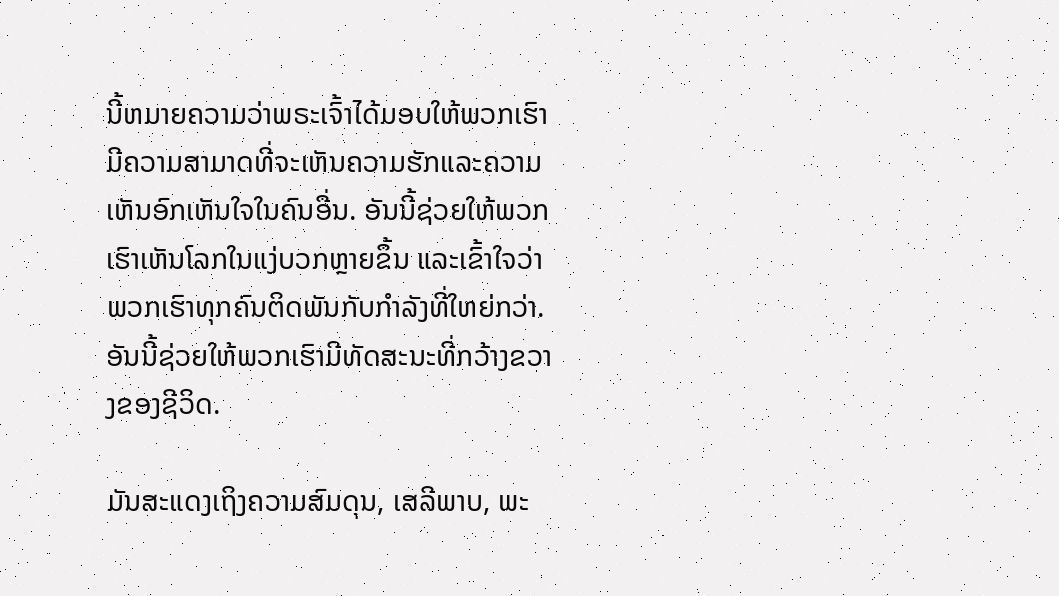ນີ້ຫມາຍຄວາມວ່າພຣະເຈົ້າໄດ້ມອບໃຫ້ພວກເຮົາມີຄວາມສາມາດທີ່ຈະເຫັນຄວາມຮັກແລະຄວາມເຫັນອົກເຫັນໃຈໃນຄົນອື່ນ. ອັນນີ້ຊ່ວຍໃຫ້ພວກເຮົາເຫັນໂລກໃນແງ່ບວກຫຼາຍຂຶ້ນ ແລະເຂົ້າໃຈວ່າພວກເຮົາທຸກຄົນຕິດພັນກັບກຳລັງທີ່ໃຫຍ່ກວ່າ. ອັນນີ້ຊ່ວຍໃຫ້ພວກເຮົາມີທັດສະນະທີ່ກວ້າງຂວາງຂອງຊີວິດ.

ມັນສະແດງເຖິງຄວາມສົມດຸນ, ເສລີພາບ, ພະ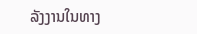ລັງງານໃນທາງ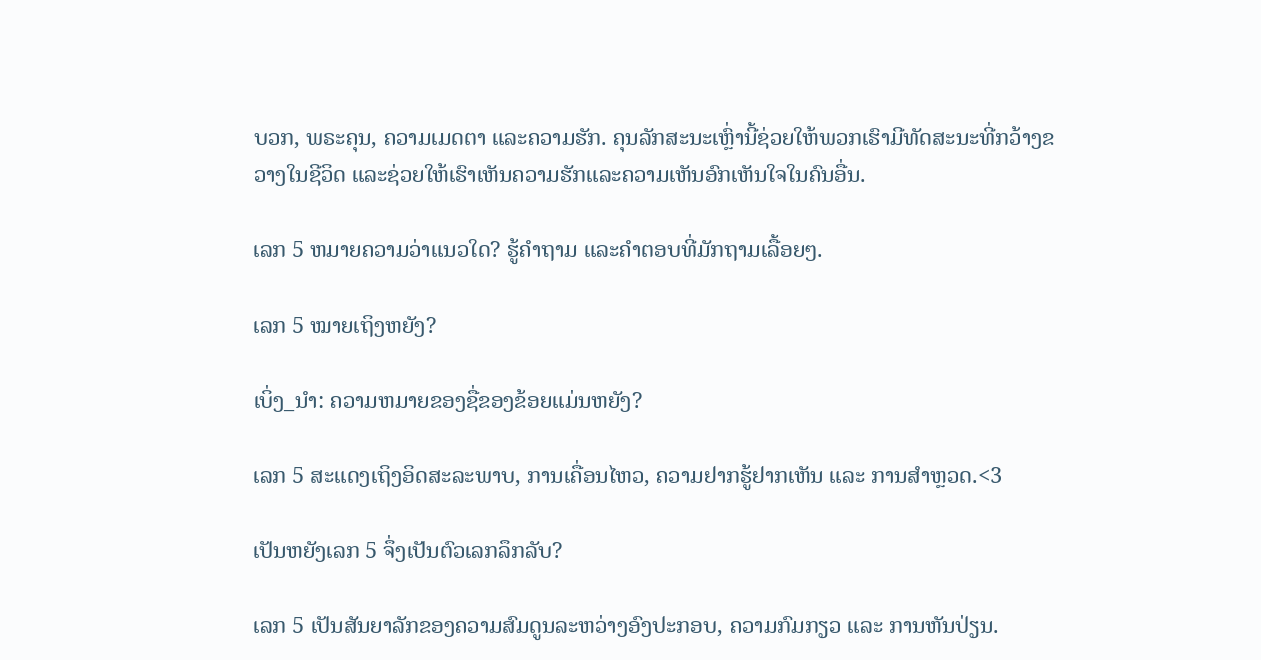ບວກ, ພຣະຄຸນ, ຄວາມເມດຕາ ແລະຄວາມຮັກ. ຄຸນລັກສະນະເຫຼົ່ານີ້ຊ່ວຍໃຫ້ພວກເຮົາມີທັດສະນະທີ່ກວ້າງຂວາງໃນຊີວິດ ແລະຊ່ວຍໃຫ້ເຮົາເຫັນຄວາມຮັກແລະຄວາມເຫັນອົກເຫັນໃຈໃນຄົນອື່ນ.

ເລກ 5 ຫມາຍຄວາມວ່າແນວໃດ? ຮູ້ຄຳຖາມ ແລະຄຳຕອບທີ່ມັກຖາມເລື້ອຍໆ.

ເລກ 5 ໝາຍເຖິງຫຍັງ?

ເບິ່ງ_ນຳ: ຄວາມຫມາຍຂອງຊື່ຂອງຂ້ອຍແມ່ນຫຍັງ?

ເລກ 5 ສະແດງເຖິງອິດສະລະພາບ, ການເຄື່ອນໄຫວ, ຄວາມຢາກຮູ້ຢາກເຫັນ ແລະ ການສຳຫຼວດ.<3

ເປັນຫຍັງເລກ 5 ຈຶ່ງເປັນຕົວເລກລຶກລັບ?

ເລກ 5 ເປັນສັນຍາລັກຂອງຄວາມສົມດູນລະຫວ່າງອົງປະກອບ, ຄວາມກົມກຽວ ແລະ ການຫັນປ່ຽນ.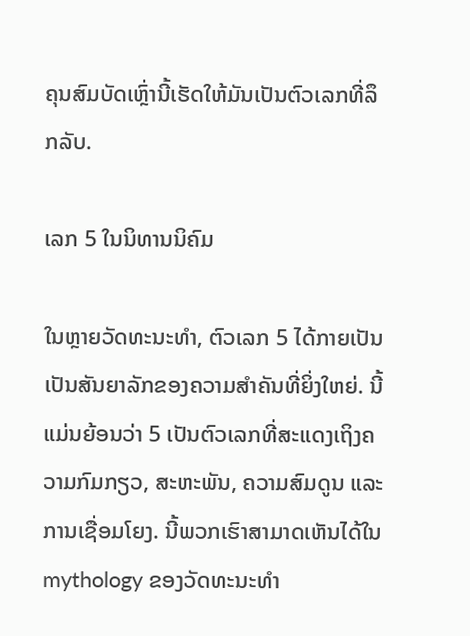ຄຸນສົມບັດເຫຼົ່ານີ້ເຮັດໃຫ້ມັນເປັນຕົວເລກທີ່ລຶກລັບ.

ເລກ 5 ໃນນິທານນິຄົມ

ໃນຫຼາຍວັດທະນະທໍາ, ຕົວເລກ 5 ໄດ້ກາຍເປັນ ເປັນສັນຍາລັກຂອງຄວາມສໍາຄັນທີ່ຍິ່ງໃຫຍ່. ນີ້ແມ່ນຍ້ອນວ່າ 5 ເປັນຕົວເລກທີ່ສະແດງເຖິງຄວາມກົມກຽວ, ສະຫະພັນ, ຄວາມສົມດູນ ແລະການເຊື່ອມໂຍງ. ນີ້ພວກເຮົາສາມາດເຫັນໄດ້ໃນmythology ຂອງວັດທະນະທໍາ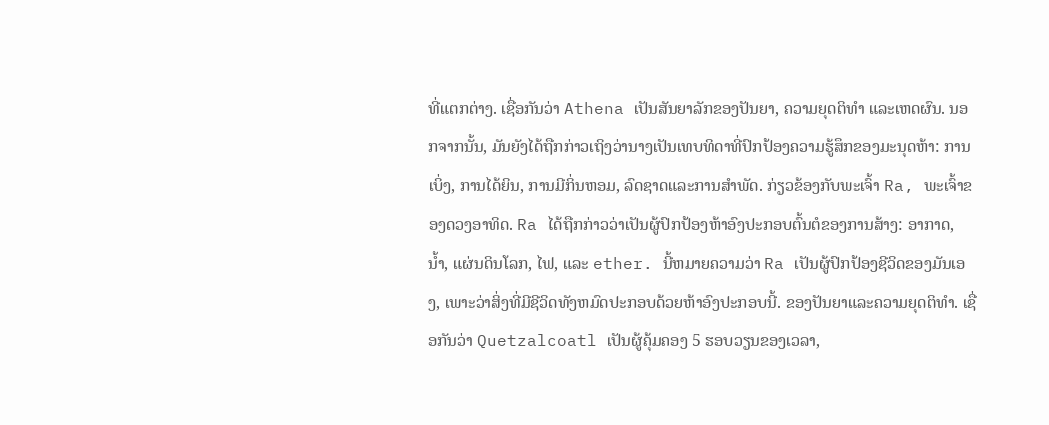ທີ່ແຕກຕ່າງ. ເຊື່ອກັນວ່າ Athena ເປັນສັນຍາລັກຂອງປັນຍາ, ຄວາມຍຸດຕິທຳ ແລະເຫດຜົນ. ນອກຈາກນັ້ນ, ມັນຍັງໄດ້ຖືກກ່າວເຖິງວ່ານາງເປັນເທບທິດາທີ່ປົກປ້ອງຄວາມຮູ້ສຶກຂອງມະນຸດຫ້າ: ການເບິ່ງ, ການໄດ້ຍິນ, ການມີກິ່ນຫອມ, ລົດຊາດແລະການສໍາພັດ. ກ່ຽວຂ້ອງກັບພະເຈົ້າ Ra, ພະເຈົ້າຂອງດວງອາທິດ. Ra ໄດ້ຖືກກ່າວວ່າເປັນຜູ້ປົກປ້ອງຫ້າອົງປະກອບຕົ້ນຕໍຂອງການສ້າງ: ອາກາດ, ນ້ຳ, ແຜ່ນດິນໂລກ, ໄຟ, ແລະ ether. ນີ້ຫມາຍຄວາມວ່າ Ra ເປັນຜູ້ປົກປ້ອງຊີວິດຂອງມັນເອງ, ເພາະວ່າສິ່ງທີ່ມີຊີວິດທັງຫມົດປະກອບດ້ວຍຫ້າອົງປະກອບນີ້. ຂອງປັນຍາແລະຄວາມຍຸດຕິທໍາ. ເຊື່ອກັນວ່າ Quetzalcoatl ເປັນຜູ້ຄຸ້ມຄອງ 5 ຮອບວຽນຂອງເວລາ,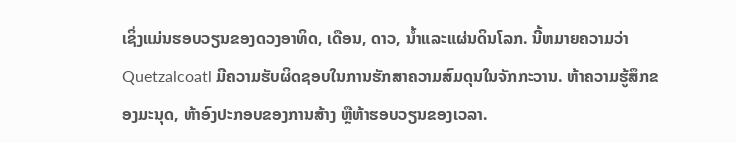ເຊິ່ງແມ່ນຮອບວຽນຂອງດວງອາທິດ, ເດືອນ, ດາວ, ນ້ຳແລະແຜ່ນດິນໂລກ. ນີ້ຫມາຍຄວາມວ່າ Quetzalcoatl ມີຄວາມຮັບຜິດຊອບໃນການຮັກສາຄວາມສົມດຸນໃນຈັກກະວານ. ຫ້າຄວາມຮູ້ສຶກຂອງມະນຸດ, ຫ້າອົງປະກອບຂອງການສ້າງ ຫຼືຫ້າຮອບວຽນຂອງເວລາ.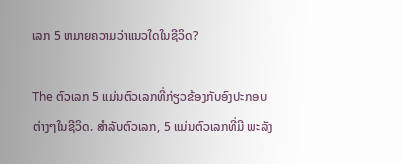ເລກ 5 ຫມາຍຄວາມວ່າແນວໃດໃນຊີວິດ?

The ຕົວເລກ 5 ແມ່ນຕົວເລກທີ່ກ່ຽວຂ້ອງກັບອົງປະກອບຕ່າງໆໃນຊີວິດ. ສຳລັບຕົວເລກ, 5 ແມ່ນຕົວເລກທີ່ມີ ພະລັງ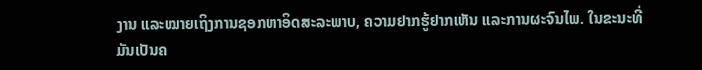ງານ ແລະໝາຍເຖິງການຊອກຫາອິດສະລະພາບ, ຄວາມຢາກຮູ້ຢາກເຫັນ ແລະການຜະຈົນໄພ. ໃນຂະນະທີ່ມັນເປັນຄ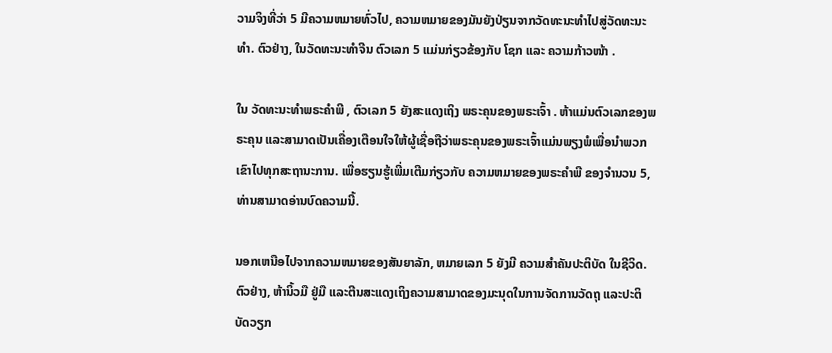ວາມຈິງທີ່ວ່າ 5 ມີຄວາມຫມາຍທົ່ວໄປ, ຄວາມຫມາຍຂອງມັນຍັງປ່ຽນຈາກວັດທະນະທໍາໄປສູ່ວັດທະນະທໍາ. ຕົວຢ່າງ, ໃນວັດທະນະທໍາຈີນ ຕົວເລກ 5 ແມ່ນກ່ຽວຂ້ອງກັບ ໂຊກ ແລະ ຄວາມກ້າວໜ້າ .

ໃນ ວັດທະນະທໍາພຣະຄໍາພີ , ຕົວເລກ 5 ຍັງສະແດງເຖິງ ພຣະຄຸນຂອງພຣະເຈົ້າ . ຫ້າແມ່ນຕົວເລກຂອງພຣະຄຸນ ແລະສາມາດເປັນເຄື່ອງເຕືອນໃຈໃຫ້ຜູ້ເຊື່ອຖືວ່າພຣະຄຸນຂອງພຣະເຈົ້າແມ່ນພຽງພໍເພື່ອນໍາພວກເຂົາໄປທຸກສະຖານະການ. ເພື່ອຮຽນຮູ້ເພີ່ມເຕີມກ່ຽວກັບ ຄວາມຫມາຍຂອງພຣະຄໍາພີ ຂອງຈໍານວນ 5, ທ່ານສາມາດອ່ານບົດຄວາມນີ້.

ນອກເຫນືອໄປຈາກຄວາມຫມາຍຂອງສັນຍາລັກ, ຫມາຍເລກ 5 ຍັງມີ ຄວາມສໍາຄັນປະຕິບັດ ໃນຊີວິດ. ຕົວຢ່າງ, ຫ້ານິ້ວມື ຢູ່ມື ແລະຕີນສະແດງເຖິງຄວາມສາມາດຂອງມະນຸດໃນການຈັດການວັດຖຸ ແລະປະຕິບັດວຽກ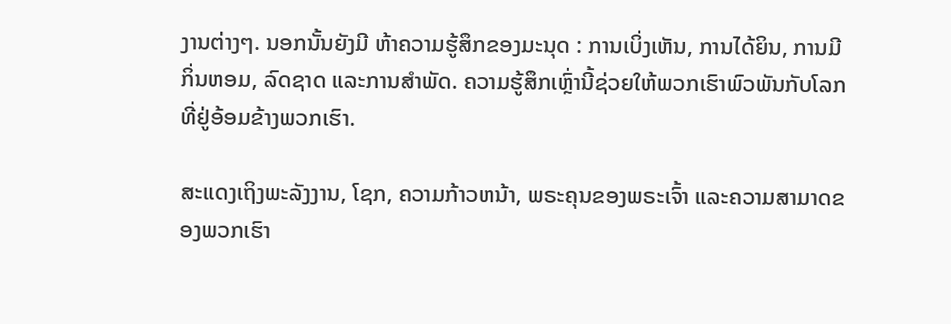ງານຕ່າງໆ. ນອກນັ້ນຍັງມີ ຫ້າຄວາມຮູ້ສຶກຂອງມະນຸດ : ການເບິ່ງເຫັນ, ການໄດ້ຍິນ, ການມີກິ່ນຫອມ, ລົດຊາດ ແລະການສໍາພັດ. ຄວາມຮູ້ສຶກເຫຼົ່ານີ້ຊ່ວຍໃຫ້ພວກເຮົາພົວພັນກັບໂລກທີ່ຢູ່ອ້ອມຂ້າງພວກເຮົາ.

ສະແດງເຖິງພະລັງງານ, ໂຊກ, ຄວາມກ້າວຫນ້າ, ພຣະຄຸນຂອງພຣະເຈົ້າ ແລະຄວາມສາມາດຂອງພວກເຮົາ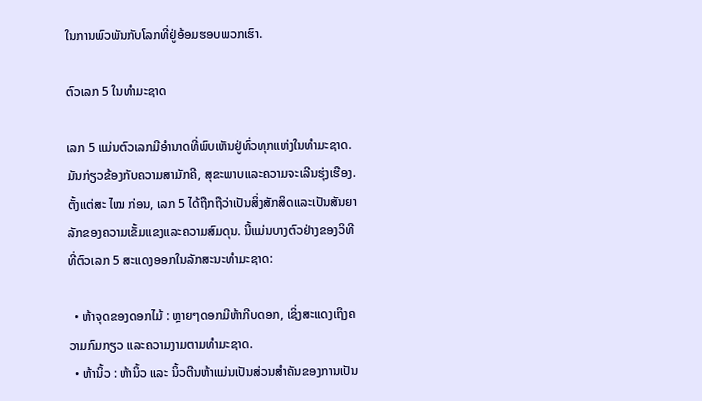ໃນການພົວພັນກັບໂລກທີ່ຢູ່ອ້ອມຮອບພວກເຮົາ.

ຕົວເລກ 5 ໃນທໍາມະຊາດ

ເລກ 5 ແມ່ນຕົວເລກມີອໍານາດທີ່ພົບເຫັນຢູ່ທົ່ວທຸກແຫ່ງໃນທໍາມະຊາດ. ມັນກ່ຽວຂ້ອງກັບຄວາມສາມັກຄີ, ສຸຂະພາບແລະຄວາມຈະເລີນຮຸ່ງເຮືອງ. ຕັ້ງແຕ່ສະ ໄໝ ກ່ອນ, ເລກ 5 ໄດ້ຖືກຖືວ່າເປັນສິ່ງສັກສິດແລະເປັນສັນຍາລັກຂອງຄວາມເຂັ້ມແຂງແລະຄວາມສົມດຸນ. ນີ້ແມ່ນບາງຕົວຢ່າງຂອງວິທີທີ່ຕົວເລກ 5 ສະແດງອອກໃນລັກສະນະທໍາມະຊາດ:

  • ຫ້າຈຸດຂອງດອກໄມ້ : ຫຼາຍໆດອກມີຫ້າກີບດອກ, ເຊິ່ງສະແດງເຖິງຄວາມກົມກຽວ ແລະຄວາມງາມຕາມທໍາມະຊາດ.
  • ຫ້ານິ້ວ : ຫ້ານິ້ວ ແລະ ນິ້ວຕີນຫ້າແມ່ນເປັນສ່ວນສຳຄັນຂອງການເປັນ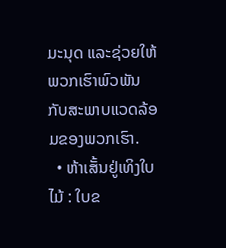ມະນຸດ ແລະຊ່ວຍໃຫ້ພວກເຮົາພົວພັນກັບສະພາບແວດລ້ອມຂອງພວກເຮົາ.
  • ຫ້າເສັ້ນຢູ່ເທິງໃບໄມ້ : ໃບຂ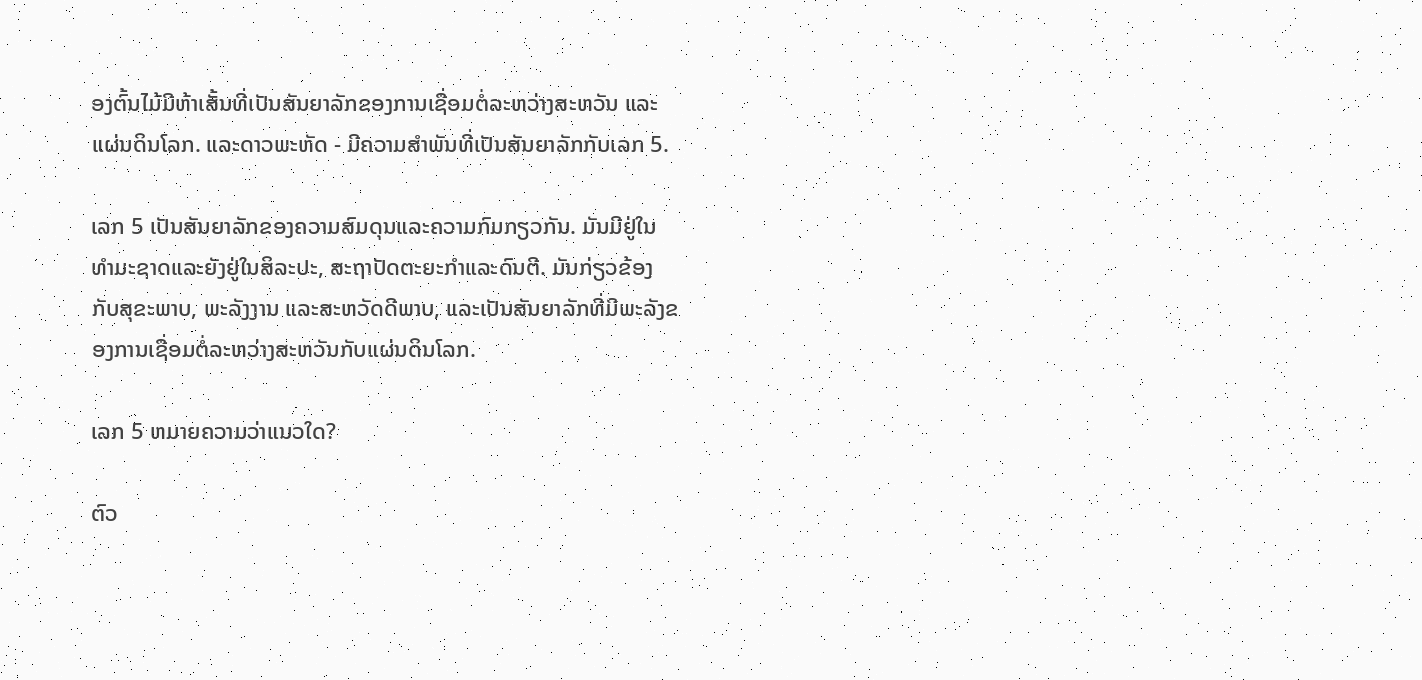ອງຕົ້ນໄມ້ມີຫ້າເສັ້ນທີ່ເປັນສັນຍາລັກຂອງການເຊື່ອມຕໍ່ລະຫວ່າງສະຫວັນ ແລະແຜ່ນດິນໂລກ. ແລະດາວພະຫັດ - ມີຄວາມສຳພັນທີ່ເປັນສັນຍາລັກກັບເລກ 5.

ເລກ 5 ເປັນສັນຍາລັກຂອງຄວາມສົມດຸນແລະຄວາມກົມກຽວກັນ. ມັນມີຢູ່ໃນທໍາມະຊາດແລະຍັງຢູ່ໃນສິລະປະ, ສະຖາປັດຕະຍະກໍາແລະດົນຕີ. ມັນກ່ຽວຂ້ອງກັບສຸຂະພາບ, ພະລັງງານ ແລະສະຫວັດດີພາບ, ແລະເປັນສັນຍາລັກທີ່ມີພະລັງຂອງການເຊື່ອມຕໍ່ລະຫວ່າງສະຫວັນກັບແຜ່ນດິນໂລກ.

ເລກ 5 ຫມາຍຄວາມວ່າແນວໃດ?

ຕົວ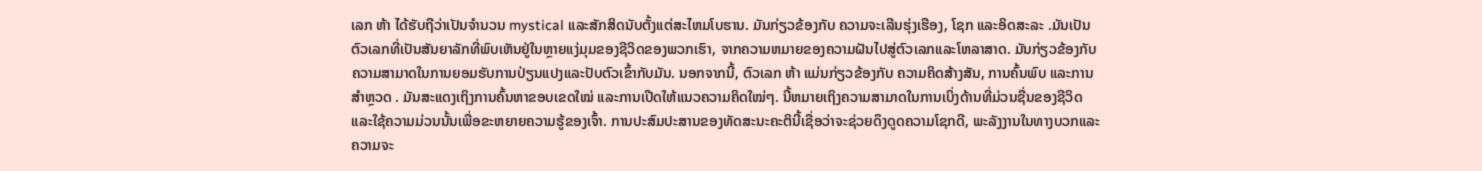ເລກ ຫ້າ ໄດ້ຮັບຖືວ່າເປັນຈໍານວນ mystical ແລະສັກສິດນັບຕັ້ງແຕ່ສະໄຫມໂບຮານ. ມັນກ່ຽວຂ້ອງກັບ ຄວາມຈະເລີນຮຸ່ງເຮືອງ, ໂຊກ ແລະອິດສະລະ .ມັນເປັນຕົວເລກທີ່ເປັນສັນຍາລັກທີ່ພົບເຫັນຢູ່ໃນຫຼາຍແງ່ມຸມຂອງຊີວິດຂອງພວກເຮົາ, ຈາກຄວາມຫມາຍຂອງຄວາມຝັນໄປສູ່ຕົວເລກແລະໂຫລາສາດ. ມັນກ່ຽວຂ້ອງກັບຄວາມສາມາດໃນການຍອມຮັບການປ່ຽນແປງແລະປັບຕົວເຂົ້າກັບມັນ. ນອກຈາກນີ້, ຕົວເລກ ຫ້າ ແມ່ນກ່ຽວຂ້ອງກັບ ຄວາມຄິດສ້າງສັນ, ການຄົ້ນພົບ ແລະການສໍາຫຼວດ . ມັນສະແດງເຖິງການຄົ້ນຫາຂອບເຂດໃໝ່ ແລະການເປີດໃຫ້ແນວຄວາມຄິດໃໝ່ໆ. ນີ້ຫມາຍເຖິງຄວາມສາມາດໃນການເບິ່ງດ້ານທີ່ມ່ວນຊື່ນຂອງຊີວິດແລະໃຊ້ຄວາມມ່ວນນັ້ນເພື່ອຂະຫຍາຍຄວາມຮູ້ຂອງເຈົ້າ. ການປະສົມປະສານຂອງທັດສະນະຄະຕິນີ້ເຊື່ອວ່າຈະຊ່ວຍດຶງດູດຄວາມໂຊກດີ, ພະລັງງານໃນທາງບວກແລະຄວາມຈະ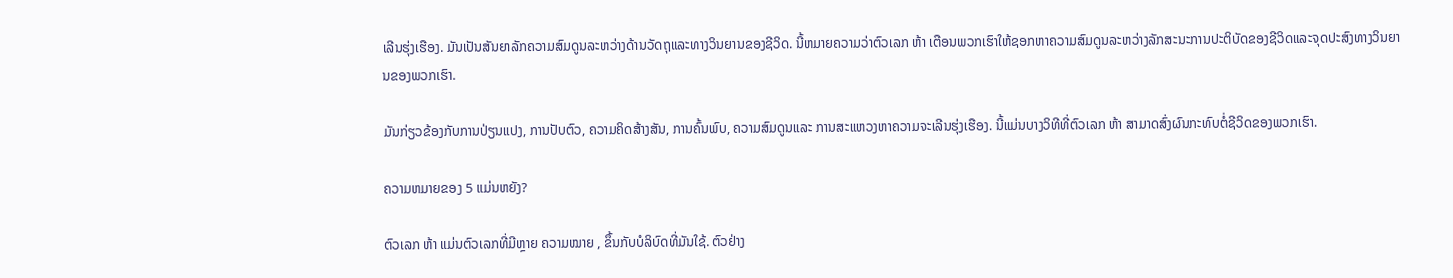ເລີນຮຸ່ງເຮືອງ. ມັນເປັນສັນຍາລັກຄວາມສົມດູນລະຫວ່າງດ້ານວັດຖຸແລະທາງວິນຍານຂອງຊີວິດ. ນີ້ຫມາຍຄວາມວ່າຕົວເລກ ຫ້າ ເຕືອນພວກເຮົາໃຫ້ຊອກຫາຄວາມສົມດູນລະຫວ່າງລັກສະນະການປະຕິບັດຂອງຊີວິດແລະຈຸດປະສົງທາງວິນຍານຂອງພວກເຮົາ.

ມັນກ່ຽວຂ້ອງກັບການປ່ຽນແປງ, ການປັບຕົວ, ຄວາມຄິດສ້າງສັນ, ການຄົ້ນພົບ, ຄວາມສົມດູນແລະ ການສະແຫວງຫາຄວາມຈະເລີນຮຸ່ງເຮືອງ. ນີ້ແມ່ນບາງວິທີທີ່ຕົວເລກ ຫ້າ ສາມາດສົ່ງຜົນກະທົບຕໍ່ຊີວິດຂອງພວກເຮົາ.

ຄວາມຫມາຍຂອງ 5 ແມ່ນຫຍັງ?

ຕົວເລກ ຫ້າ ແມ່ນຕົວເລກທີ່ມີຫຼາຍ ຄວາມໝາຍ , ຂຶ້ນກັບບໍລິບົດທີ່ມັນໃຊ້. ຕົວຢ່າງ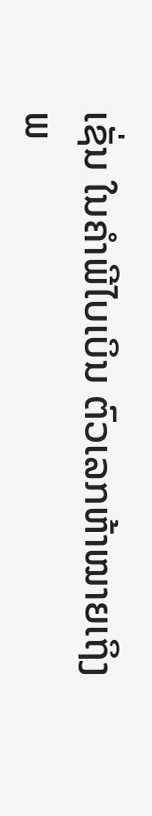ເຊັ່ນ ໃນຄໍາພີໄບເບິນ ຕົວເລກຫ້າໝາຍເຖິງ ພ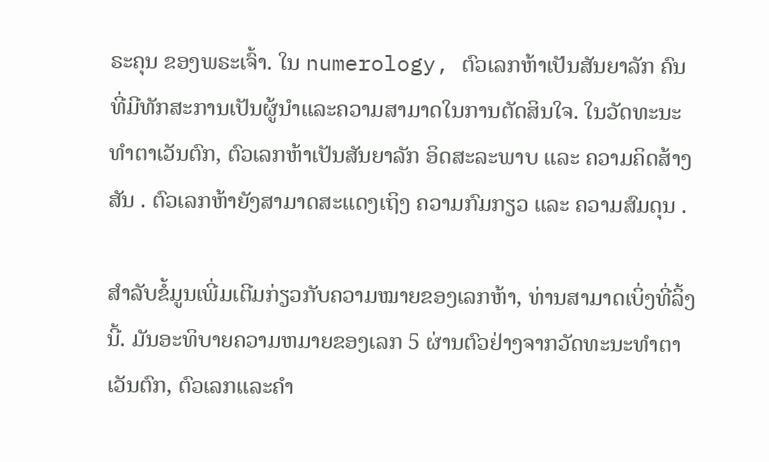ຣະຄຸນ ຂອງພຣະເຈົ້າ. ໃນ numerology, ຕົວເລກຫ້າເປັນສັນຍາລັກ ຄົນ ທີ່ມີທັກສະການເປັນຜູ້ນໍາແລະຄວາມສາມາດໃນການຕັດສິນໃຈ. ໃນວັດທະນະທໍາຕາເວັນຕົກ, ຕົວເລກຫ້າເປັນສັນຍາລັກ ອິດສະລະພາບ ແລະ ຄວາມຄິດສ້າງສັນ . ຕົວເລກຫ້າຍັງສາມາດສະແດງເຖິງ ຄວາມກົມກຽວ ແລະ ຄວາມສົມດຸນ .

ສຳລັບຂໍ້ມູນເພີ່ມເຕີມກ່ຽວກັບຄວາມໝາຍຂອງເລກຫ້າ, ທ່ານສາມາດເບິ່ງທີ່ລິ້ງນີ້. ມັນອະທິບາຍຄວາມຫມາຍຂອງເລກ 5 ຜ່ານຕົວຢ່າງຈາກວັດທະນະທໍາຕາເວັນຕົກ, ຕົວເລກແລະຄໍາ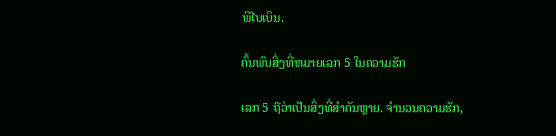ພີໄບເບິນ.

ຄົ້ນພົບສິ່ງທີ່ຫມາຍເລກ 5 ໃນຄວາມຮັກ

ເລກ 5 ຖືວ່າເປັນສິ່ງທີ່ສໍາຄັນຫຼາຍ. ຈໍານວນຄວາມຮັກ,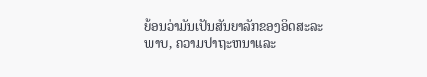ຍ້ອນວ່າມັນເປັນສັນຍາລັກຂອງອິດສະລະພາບ, ຄວາມປາຖະຫນາແລະ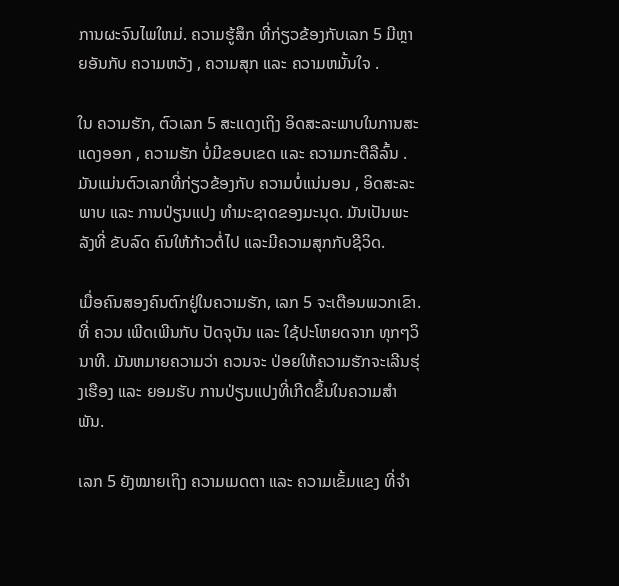ການຜະຈົນໄພໃຫມ່. ຄວາມຮູ້ສຶກ ທີ່ກ່ຽວຂ້ອງກັບເລກ 5 ມີຫຼາຍອັນກັບ ຄວາມຫວັງ , ຄວາມສຸກ ແລະ ຄວາມຫມັ້ນໃຈ .

ໃນ ຄວາມຮັກ, ຕົວເລກ 5 ສະແດງເຖິງ ອິດສະລະພາບໃນການສະແດງອອກ , ຄວາມຮັກ ບໍ່ມີຂອບເຂດ ແລະ ຄວາມກະຕືລືລົ້ນ . ມັນແມ່ນຕົວເລກທີ່ກ່ຽວຂ້ອງກັບ ຄວາມບໍ່ແນ່ນອນ , ອິດສະລະພາບ ແລະ ການປ່ຽນແປງ ທໍາມະຊາດຂອງມະນຸດ. ມັນເປັນພະລັງທີ່ ຂັບລົດ ຄົນໃຫ້ກ້າວຕໍ່ໄປ ແລະມີຄວາມສຸກກັບຊີວິດ.

ເມື່ອຄົນສອງຄົນຕົກຢູ່ໃນຄວາມຮັກ, ເລກ 5 ຈະເຕືອນພວກເຂົາ.ທີ່ ຄວນ ເພີດເພີນກັບ ປັດຈຸບັນ ແລະ ໃຊ້ປະໂຫຍດຈາກ ທຸກໆວິນາທີ. ມັນຫມາຍຄວາມວ່າ ຄວນຈະ ປ່ອຍໃຫ້ຄວາມຮັກຈະເລີນຮຸ່ງເຮືອງ ແລະ ຍອມຮັບ ການປ່ຽນແປງທີ່ເກີດຂຶ້ນໃນຄວາມສຳພັນ.

ເລກ 5 ຍັງໝາຍເຖິງ ຄວາມເມດຕາ ແລະ ຄວາມເຂັ້ມແຂງ ທີ່ຈໍາ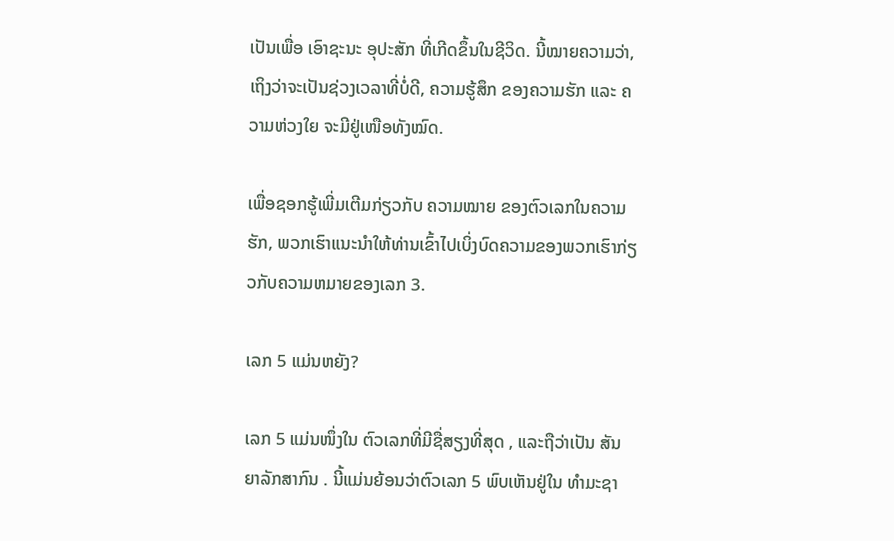ເປັນເພື່ອ ເອົາຊະນະ ອຸປະສັກ ທີ່ເກີດຂຶ້ນໃນຊີວິດ. ນີ້ໝາຍຄວາມວ່າ, ເຖິງວ່າຈະເປັນຊ່ວງເວລາທີ່ບໍ່ດີ, ຄວາມຮູ້ສຶກ ຂອງຄວາມຮັກ ແລະ ຄວາມຫ່ວງໃຍ ຈະມີຢູ່ເໜືອທັງໝົດ.

ເພື່ອຊອກຮູ້ເພີ່ມເຕີມກ່ຽວກັບ ຄວາມໝາຍ ຂອງຕົວເລກໃນຄວາມຮັກ, ພວກເຮົາແນະນໍາໃຫ້ທ່ານເຂົ້າໄປເບິ່ງບົດຄວາມຂອງພວກເຮົາກ່ຽວກັບຄວາມຫມາຍຂອງເລກ 3.

ເລກ 5 ແມ່ນຫຍັງ?

ເລກ 5 ແມ່ນໜຶ່ງໃນ ຕົວເລກທີ່ມີຊື່ສຽງທີ່ສຸດ , ແລະຖືວ່າເປັນ ສັນຍາລັກສາກົນ . ນີ້ແມ່ນຍ້ອນວ່າຕົວເລກ 5 ພົບເຫັນຢູ່ໃນ ທໍາມະຊາ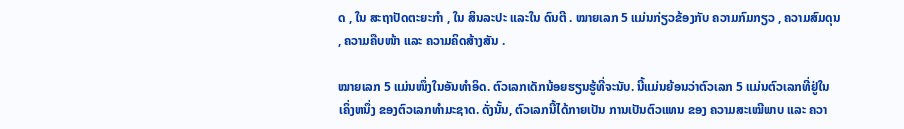ດ , ໃນ ສະຖາປັດຕະຍະກໍາ , ໃນ ສິນລະປະ ແລະໃນ ດົນຕີ . ໝາຍເລກ 5 ແມ່ນກ່ຽວຂ້ອງກັບ ຄວາມກົມກຽວ , ຄວາມສົມດຸນ , ຄວາມຄືບໜ້າ ແລະ ຄວາມຄິດສ້າງສັນ .

ໝາຍເລກ 5 ແມ່ນໜຶ່ງໃນອັນທຳອິດ. ຕົວເລກເດັກນ້ອຍຮຽນຮູ້ທີ່ຈະນັບ. ນີ້ແມ່ນຍ້ອນວ່າຕົວເລກ 5 ແມ່ນຕົວເລກທີ່ຢູ່ໃນ ເຄິ່ງຫນຶ່ງ ຂອງຕົວເລກທໍາມະຊາດ. ດັ່ງນັ້ນ, ຕົວເລກນີ້ໄດ້ກາຍເປັນ ການເປັນຕົວແທນ ຂອງ ຄວາມສະເໝີພາບ ແລະ ຄວາ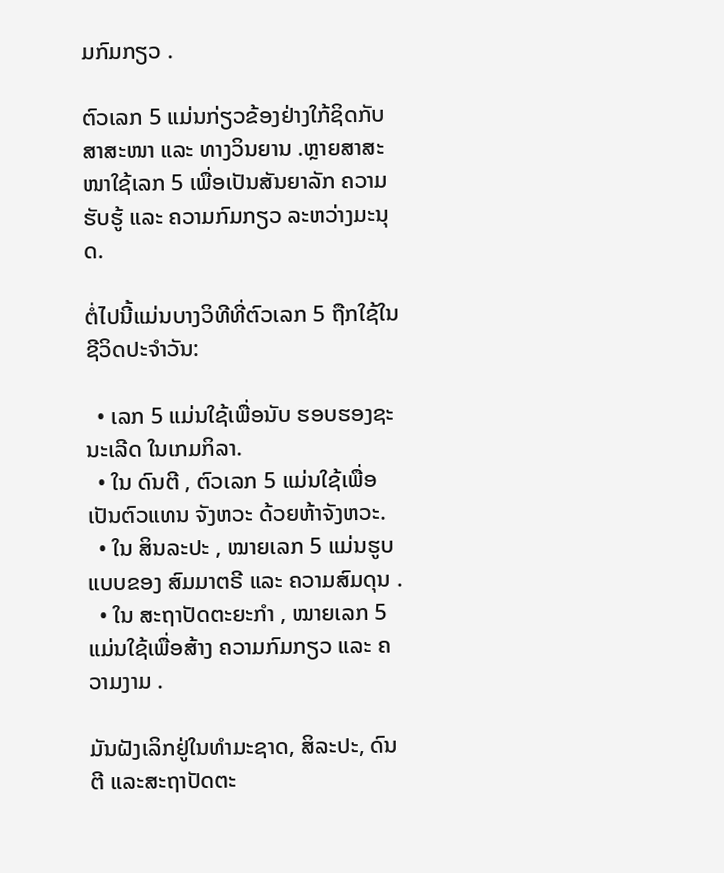ມກົມກຽວ .

ຕົວເລກ 5 ແມ່ນກ່ຽວຂ້ອງຢ່າງໃກ້ຊິດກັບ ສາສະໜາ ແລະ ທາງວິນຍານ .ຫຼາຍສາສະໜາໃຊ້ເລກ 5 ເພື່ອເປັນສັນຍາລັກ ຄວາມຮັບຮູ້ ແລະ ຄວາມກົມກຽວ ລະຫວ່າງມະນຸດ.

ຕໍ່ໄປນີ້ແມ່ນບາງວິທີທີ່ຕົວເລກ 5 ຖືກໃຊ້ໃນຊີວິດປະຈໍາວັນ:

  • ເລກ 5 ແມ່ນໃຊ້ເພື່ອນັບ ຮອບຮອງຊະນະເລີດ ໃນເກມກິລາ.
  • ໃນ ດົນຕີ , ຕົວເລກ 5 ແມ່ນໃຊ້ເພື່ອເປັນຕົວແທນ ຈັງຫວະ ດ້ວຍຫ້າຈັງຫວະ.
  • ໃນ ສິນລະປະ , ໝາຍເລກ 5 ແມ່ນຮູບແບບຂອງ ສົມມາຕຣີ ແລະ ຄວາມສົມດຸນ .
  • ໃນ ສະຖາປັດຕະຍະກຳ , ໝາຍເລກ 5 ແມ່ນໃຊ້ເພື່ອສ້າງ ຄວາມກົມກຽວ ແລະ ຄວາມງາມ .

ມັນຝັງເລິກຢູ່ໃນທຳມະຊາດ, ສິລະປະ, ດົນຕີ ແລະສະຖາປັດຕະ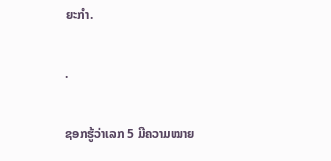ຍະກຳ.

.

ຊອກຮູ້ວ່າເລກ 5 ມີຄວາມໝາຍ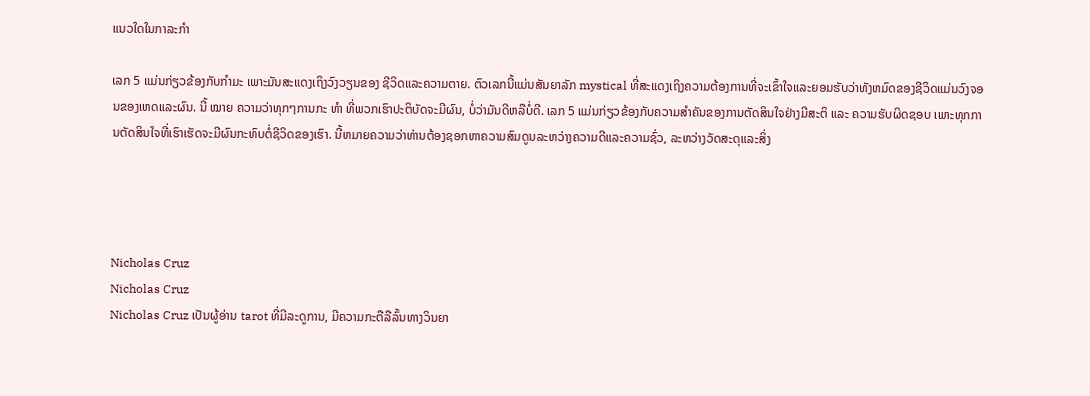ແນວໃດໃນກາລະກຳ

ເລກ 5 ແມ່ນກ່ຽວຂ້ອງກັບກຳມະ ເພາະມັນສະແດງເຖິງວົງວຽນຂອງ ຊີວິດແລະຄວາມຕາຍ. ຕົວເລກນີ້ແມ່ນສັນຍາລັກ mystical ທີ່ສະແດງເຖິງຄວາມຕ້ອງການທີ່ຈະເຂົ້າໃຈແລະຍອມຮັບວ່າທັງຫມົດຂອງຊີວິດແມ່ນວົງຈອນຂອງເຫດແລະຜົນ. ນີ້ ໝາຍ ຄວາມວ່າທຸກໆການກະ ທຳ ທີ່ພວກເຮົາປະຕິບັດຈະມີຜົນ, ບໍ່ວ່າມັນດີຫລືບໍ່ດີ. ເລກ 5 ແມ່ນກ່ຽວຂ້ອງກັບຄວາມສຳຄັນຂອງການຕັດສິນໃຈຢ່າງມີສະຕິ ແລະ ຄວາມຮັບຜິດຊອບ ເພາະທຸກການຕັດສິນໃຈທີ່ເຮົາເຮັດຈະມີຜົນກະທົບຕໍ່ຊີວິດຂອງເຮົາ. ນີ້ຫມາຍຄວາມວ່າທ່ານຕ້ອງຊອກຫາຄວາມສົມດູນລະຫວ່າງຄວາມດີແລະຄວາມຊົ່ວ, ລະຫວ່າງວັດສະດຸແລະສິ່ງ




Nicholas Cruz
Nicholas Cruz
Nicholas Cruz ເປັນຜູ້ອ່ານ tarot ທີ່ມີລະດູການ, ມີຄວາມກະຕືລືລົ້ນທາງວິນຍາ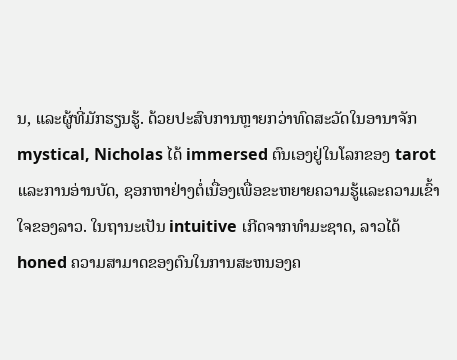ນ, ແລະຜູ້ທີ່ມັກຮຽນຮູ້. ດ້ວຍປະສົບການຫຼາຍກວ່າທົດສະວັດໃນອານາຈັກ mystical, Nicholas ໄດ້ immersed ຕົນເອງຢູ່ໃນໂລກຂອງ tarot ແລະການອ່ານບັດ, ຊອກຫາຢ່າງຕໍ່ເນື່ອງເພື່ອຂະຫຍາຍຄວາມຮູ້ແລະຄວາມເຂົ້າໃຈຂອງລາວ. ໃນຖານະເປັນ intuitive ເກີດຈາກທໍາມະຊາດ, ລາວໄດ້ honed ຄວາມສາມາດຂອງຕົນໃນການສະຫນອງຄ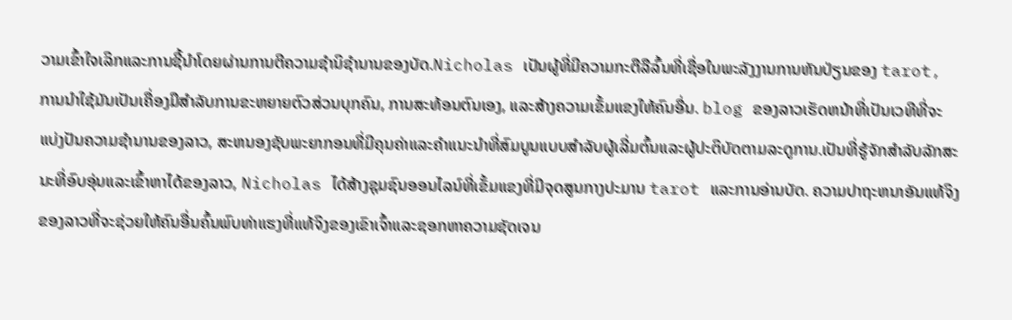ວາມເຂົ້າໃຈເລິກແລະການຊີ້ນໍາໂດຍຜ່ານການຕີຄວາມຊໍານິຊໍານານຂອງບັດ.Nicholas ເປັນຜູ້ທີ່ມີຄວາມກະຕືລືລົ້ນທີ່ເຊື່ອໃນພະລັງງານການຫັນປ່ຽນຂອງ tarot, ການນໍາໃຊ້ມັນເປັນເຄື່ອງມືສໍາລັບການຂະຫຍາຍຕົວສ່ວນບຸກຄົນ, ການສະທ້ອນຕົນເອງ, ແລະສ້າງຄວາມເຂັ້ມແຂງໃຫ້ຄົນອື່ນ. blog ຂອງລາວເຮັດຫນ້າທີ່ເປັນເວທີທີ່ຈະແບ່ງປັນຄວາມຊໍານານຂອງລາວ, ສະຫນອງຊັບພະຍາກອນທີ່ມີຄຸນຄ່າແລະຄໍາແນະນໍາທີ່ສົມບູນແບບສໍາລັບຜູ້ເລີ່ມຕົ້ນແລະຜູ້ປະຕິບັດຕາມລະດູການ.ເປັນທີ່ຮູ້ຈັກສໍາລັບລັກສະນະທີ່ອົບອຸ່ນແລະເຂົ້າຫາໄດ້ຂອງລາວ, Nicholas ໄດ້ສ້າງຊຸມຊົນອອນໄລນ໌ທີ່ເຂັ້ມແຂງທີ່ມີຈຸດສູນກາງປະມານ tarot ແລະການອ່ານບັດ. ຄວາມປາຖະຫນາອັນແທ້ຈິງຂອງລາວທີ່ຈະຊ່ວຍໃຫ້ຄົນອື່ນຄົ້ນພົບທ່າແຮງທີ່ແທ້ຈິງຂອງເຂົາເຈົ້າແລະຊອກຫາຄວາມຊັດເຈນ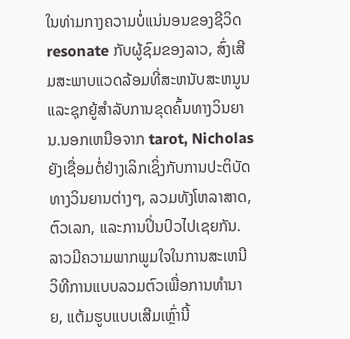ໃນທ່າມກາງຄວາມບໍ່ແນ່ນອນຂອງຊີວິດ resonate ກັບຜູ້ຊົມຂອງລາວ, ສົ່ງເສີມສະພາບແວດລ້ອມທີ່ສະຫນັບສະຫນູນແລະຊຸກຍູ້ສໍາລັບການຂຸດຄົ້ນທາງວິນຍານ.ນອກເຫນືອຈາກ tarot, Nicholas ຍັງເຊື່ອມຕໍ່ຢ່າງເລິກເຊິ່ງກັບການປະຕິບັດທາງວິນຍານຕ່າງໆ, ລວມທັງໂຫລາສາດ, ຕົວເລກ, ແລະການປິ່ນປົວໄປເຊຍກັນ. ລາວມີຄວາມພາກພູມໃຈໃນການສະເຫນີວິທີການແບບລວມຕົວເພື່ອການທໍານາຍ, ແຕ້ມຮູບແບບເສີມເຫຼົ່ານີ້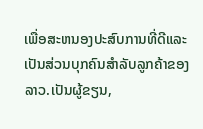ເພື່ອສະຫນອງປະສົບການທີ່ດີແລະເປັນສ່ວນບຸກຄົນສໍາລັບລູກຄ້າຂອງລາວ.ເປັນຜູ້ຂຽນ,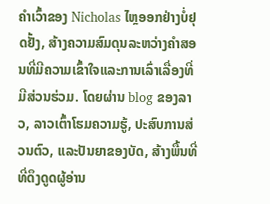ຄໍາເວົ້າຂອງ Nicholas ໄຫຼອອກຢ່າງບໍ່ຢຸດຢັ້ງ, ສ້າງຄວາມສົມດຸນລະຫວ່າງຄໍາສອນທີ່ມີຄວາມເຂົ້າໃຈແລະການເລົ່າເລື່ອງທີ່ມີສ່ວນຮ່ວມ. ໂດຍຜ່ານ blog ຂອງລາວ, ລາວເຕົ້າໂຮມຄວາມຮູ້, ປະສົບການສ່ວນຕົວ, ແລະປັນຍາຂອງບັດ, ສ້າງພື້ນທີ່ທີ່ດຶງດູດຜູ້ອ່ານ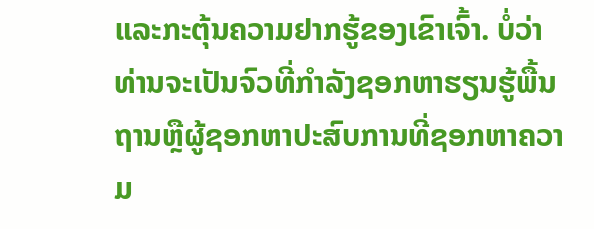ແລະກະຕຸ້ນຄວາມຢາກຮູ້ຂອງເຂົາເຈົ້າ. ບໍ່ວ່າທ່ານຈະເປັນຈົວທີ່ກໍາລັງຊອກຫາຮຽນຮູ້ພື້ນຖານຫຼືຜູ້ຊອກຫາປະສົບການທີ່ຊອກຫາຄວາມ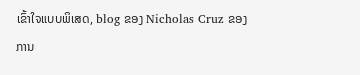ເຂົ້າໃຈແບບພິເສດ, blog ຂອງ Nicholas Cruz ຂອງການ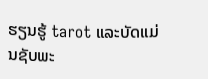ຮຽນຮູ້ tarot ແລະບັດແມ່ນຊັບພະ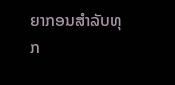ຍາກອນສໍາລັບທຸກ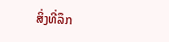ສິ່ງທີ່ລຶກ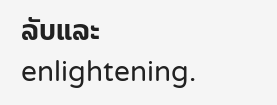ລັບແລະ enlightening.